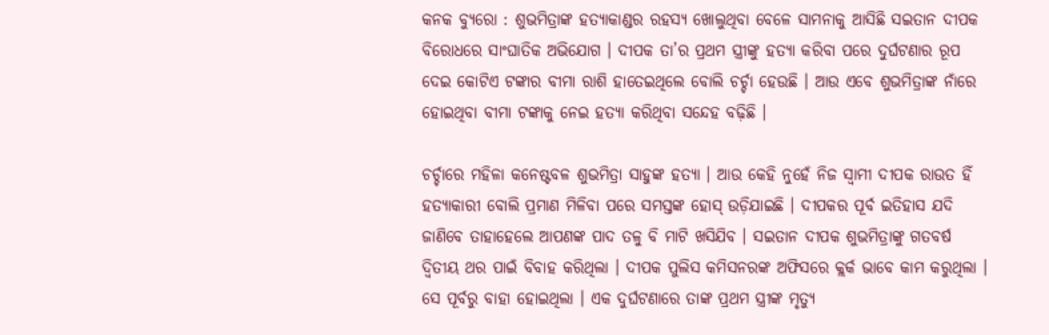କନକ ବ୍ୟୁରୋ : ଶୁଭମିତ୍ରାଙ୍କ ହତ୍ୟାକାଣ୍ଡର ରହସ୍ୟ ଖୋଲୁଥିବା ବେଳେ ସାମନାକୁ ଆସିଛି ସଇତାନ ଦୀପକ ବିରୋଧରେ ସାଂଘାତିକ ଅଭିଯୋଗ । ଦୀପକ ତା’ର ପ୍ରଥମ ସ୍ତ୍ରୀଙ୍କୁ ହତ୍ୟା କରିବା ପରେ ଦୁର୍ଘଟଣାର ରୂପ ଦେଇ କୋଟିଏ ଟଙ୍କାର ବୀମା ରାଶି ହାତେଇଥିଲେ ବୋଲି ଚର୍ଚ୍ଚା ହେଉଛି । ଆଉ ଏବେ ଶୁଭମିତ୍ରାଙ୍କ ନାଁରେ ହୋଇଥିବା ବୀମା ଟଙ୍କାକୁ ନେଇ ହତ୍ୟା କରିଥିବା ସନ୍ଦେହ ବଢ଼ିଛି ।

ଚର୍ଚ୍ଚାରେ ମହିଳା କନେଷ୍ଟବଳ ଶୁଭମିତ୍ରା ସାହୁଙ୍କ ହତ୍ୟା । ଆଉ କେହି ନୁହେଁ ନିଜ ସ୍ବାମୀ ଦୀପକ ରାଉତ ହିଁ ହତ୍ୟାକାରୀ ବୋଲି ପ୍ରମାଣ ମିଳିବା ପରେ ସମସ୍ତଙ୍କ ହୋସ୍ ଉଡ଼ିଯାଇଛି । ଦୀପକର ପୂର୍ବ ଇତିହାସ ଯଦି ଜାଣିବେ ତାହାହେଲେ ଆପଣଙ୍କ ପାଦ ତଳୁ ବି ମାଟି ଖସିଯିବ । ସଇତାନ ଦୀପକ ଶୁଭମିତ୍ରାଙ୍କୁ ଗତବର୍ଷ ଦ୍ବିତୀୟ ଥର ପାଇଁ ବିବାହ କରିଥିଲା । ଦୀପକ ପୁଲିସ କମିସନରଙ୍କ ଅଫିସରେ କ୍ଲର୍କ ଭାବେ କାମ କରୁଥିଲା । ସେ ପୂର୍ବରୁ ବାହା ହୋଇଥିଲା । ଏକ ଦୁର୍ଘଟଣାରେ ତାଙ୍କ ପ୍ରଥମ ସ୍ତ୍ରୀଙ୍କ ମୃତ୍ୟୁ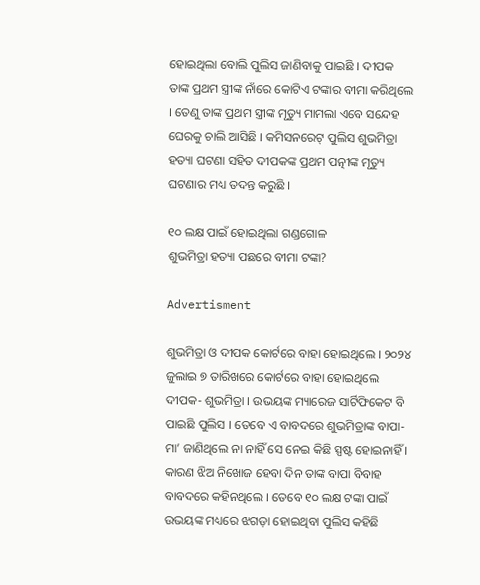ହୋଇଥିଲା ବୋଲି ପୁଲିସ ଜାଣିବାକୁ ପାଇଛି । ଦୀପକ ତାଙ୍କ ପ୍ରଥମ ସ୍ତ୍ରୀଙ୍କ ନାଁରେ କୋଟିଏ ଟଙ୍କାର ବୀମା କରିଥିଲେ । ତେଣୁ ତାଙ୍କ ପ୍ରଥମ ସ୍ତ୍ରୀଙ୍କ ମୃତ୍ୟୁ ମାମଲା ଏବେ ସନ୍ଦେହ ଘେରକୁ ଚାଲି ଆସିଛି । କମିସନରେଟ୍ ପୁଲିସ ଶୁଭମିତ୍ରା ହତ୍ୟା ଘଟଣା ସହିତ ଦୀପକଙ୍କ ପ୍ରଥମ ପତ୍ନୀଙ୍କ ମୃତ୍ୟୁ ଘଟଣାର ମଧ୍ୟ ତଦନ୍ତ କରୁଛି ।

୧୦ ଲକ୍ଷ ପାଇଁ ହୋଇଥିଲା ଗଣ୍ଡଗୋଳ
ଶୁଭମିତ୍ରା ହତ୍ୟା ପଛରେ ବୀମା ଟଙ୍କା?

Advertisment

ଶୁଭମିତ୍ରା ଓ ଦୀପକ କୋର୍ଟରେ ବାହା ହୋଇଥିଲେ । ୨୦୨୪ ଜୁଲାଇ ୭ ତାରିଖରେ କୋର୍ଟରେ ବାହା ହୋଇଥିଲେ ଦୀପକ- ଶୁଭମିତ୍ରା । ଉଭୟଙ୍କ ମ୍ୟାରେଜ ସାର୍ଟିଫିକେଟ ବି ପାଇଛି ପୁଲିସ । ତେବେ ଏ ବାବଦରେ ଶୁଭମିତ୍ରାଙ୍କ ବାପା-ମା’ ଜାଣିଥିଲେ ନା ନାହିଁ ସେ ନେଇ କିଛି ସ୍ପଷ୍ଟ ହୋଇନାହିଁ । କାରଣ ଝିଅ ନିଖୋଜ ହେବା ଦିନ ତାଙ୍କ ବାପା ବିବାହ ବାବଦରେ କହିନଥିଲେ । ତେବେ ୧୦ ଲକ୍ଷ ଟଙ୍କା ପାଇଁ ଉଭୟଙ୍କ ମଧ୍ୟରେ ଝଗଡ଼ା ହୋଇଥିବା ପୁଲିସ କହିଛି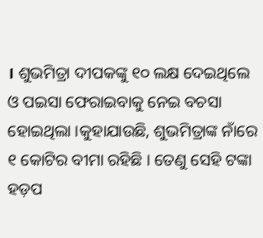। ଶୁଭମିତ୍ରା ଦୀପକଙ୍କୁ ୧୦ ଲକ୍ଷ ଦେଇଥିଲେ ଓ ପଇସା ଫେରାଇବାକୁ ନେଇ ବଚସା ହୋଇଥିଲା ।କୁହାଯାଉଛି, ଶୁଭମିତ୍ରାଙ୍କ ନାଁରେ ୧ କୋଟିର ବୀମା ରହିଛି । ତେଣୁ ସେହି ଟଙ୍କା ହଡ଼ପ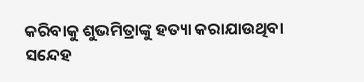କରିବାକୁ ଶୁଭମିତ୍ରାଙ୍କୁ ହତ୍ୟା କରାଯାଉଥିବା ସନ୍ଦେହ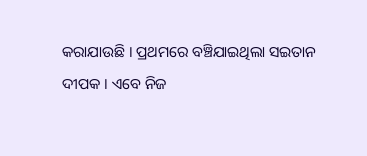କରାଯାଉଛି । ପ୍ରଥମରେ ବଞ୍ଚିଯାଇଥିଲା ସଇତାନ ଦୀପକ । ଏବେ ନିଜ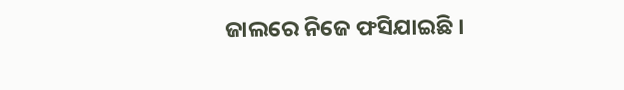ଜାଲରେ ନିଜେ ଫସିଯାଇଛି ।